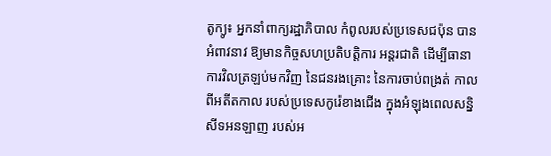តូក្យូ៖ អ្នកនាំពាក្យរដ្ឋាភិបាល កំពូលរបស់ប្រទេសជប៉ុន បានអំពាវនាវ ឱ្យមានកិច្ចសហប្រតិបត្តិការ អន្តរជាតិ ដើម្បីធានាការវិលត្រឡប់មកវិញ នៃជនរងគ្រោះ នៃការចាប់ពង្រត់ កាលពីអតីតកាល របស់ប្រទេសកូរ៉េខាងជើង ក្នុងអំឡុងពេលសន្និសីទអនឡាញ របស់អ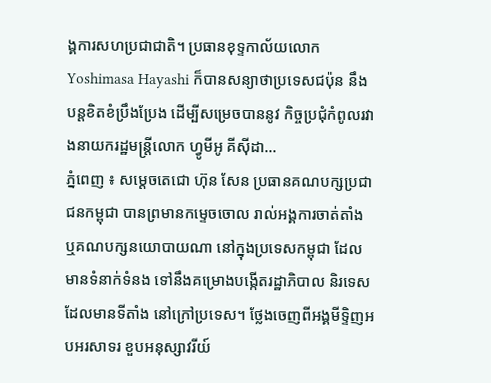ង្គការសហប្រជាជាតិ។ ប្រធានខុទ្ទកាល័យលោក Yoshimasa Hayashi ក៏បានសន្យាថាប្រទេសជប៉ុន នឹងបន្តខិតខំប្រឹងប្រែង ដើម្បីសម្រេចបាននូវ កិច្ចប្រជុំកំពូលរវាងនាយករដ្ឋមន្ត្រីលោក ហ្វូមីអូ គីស៊ីដា...
ភ្នំពេញ ៖ សម្ដេចតេជោ ហ៊ុន សែន ប្រធានគណបក្សប្រជាជនកម្ពុជា បានព្រមានកម្ទេចចោល រាល់អង្គការចាត់តាំង ឬគណបក្សនយោបាយណា នៅក្នុងប្រទេសកម្ពុជា ដែលមានទំនាក់ទំនង ទៅនឹងគម្រោងបង្កើតរដ្ឋាភិបាល និរទេស ដែលមានទីតាំង នៅក្រៅប្រទេស។ ថ្លែងចេញពីអង្គមីទ្ទិញអបអរសាទរ ខួបអនុស្សាវរីយ៍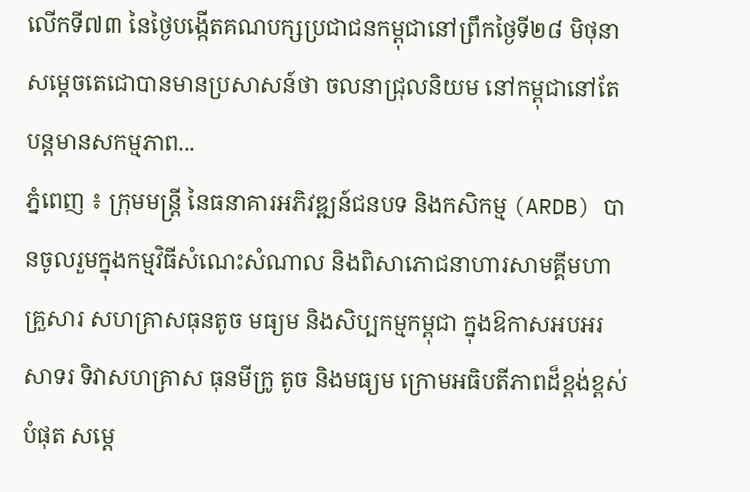លើកទី៧៣ នៃថ្ងៃបង្កើតគណបក្សប្រជាជនកម្ពុជានៅព្រឹកថ្ងៃទី២៨ មិថុនា សម្ដេចតេជោបានមានប្រសាសន៍ថា ចលនាជ្រុលនិយម នៅកម្ពុជានៅតែបន្តមានសកម្មភាព...
ភ្នំពេញ ៖ ក្រុមមន្រ្តី នៃធនាគារអភិវឌ្ឍន៍ជនបទ និងកសិកម្ម (ARDB) បានចូលរួមក្នុងកម្មវិធីសំណេះសំណាល និងពិសាភោជនាហារសាមគ្គីមហាគ្រួសារ សហគ្រាសធុនតូច មធ្យម និងសិប្បកម្មកម្ពុជា ក្នុងឱកាសអបអរសាទរ ទិវាសហគ្រាស ធុនមីក្រូ តូច និងមធ្យម ក្រោមអធិបតីភាពដ៏ខ្ពង់ខ្ពស់បំផុត សម្តេ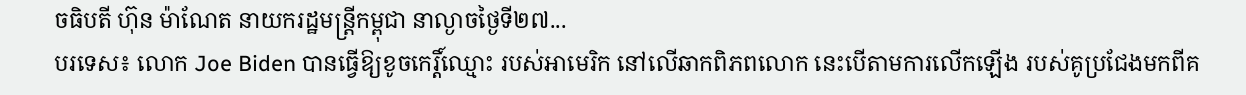ចធិបតី ហ៊ុន ម៉ាណែត នាយករដ្ឋមន្រ្តីកម្ពុជា នាល្ងាចថ្ងៃទី២៧...
បរទេស៖ លោក Joe Biden បានធ្វើឱ្យខូចកេរ្តិ៍ឈ្មោះ របស់អាមេរិក នៅលើឆាកពិភពលោក នេះបើតាមការលើកឡើង របស់គូប្រជែងមកពីគ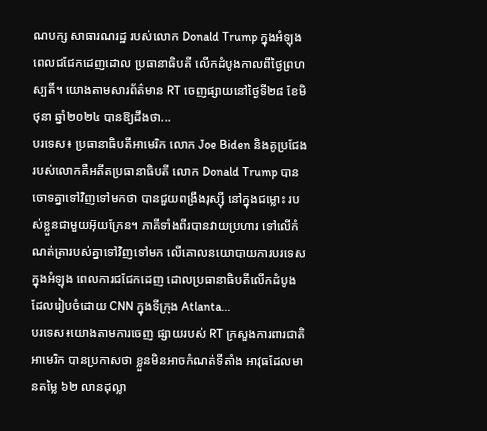ណបក្ស សាធារណរដ្ឋ របស់លោក Donald Trump ក្នុងអំឡុងពេលជជែកដេញដោល ប្រធានាធិបតី លើកដំបូងកាលពីថ្ងៃព្រហស្បតិ៍។ យោងតាមសារព័ត៌មាន RT ចេញផ្សាយនៅថ្ងៃទី២៨ ខែមិថុនា ឆ្នាំ២០២៤ បានឱ្យដឹងថា...
បរទេស៖ ប្រធានាធិបតីអាមេរិក លោក Joe Biden និងគូប្រជែងរបស់លោកគឺអតីតប្រធានាធិបតី លោក Donald Trump បានចោទគ្នាទៅវិញទៅមកថា បានជួយពង្រឹងរុស្ស៊ី នៅក្នុងជម្លោះ របស់ខ្លួនជាមួយអ៊ុយក្រែន។ ភាគីទាំងពីរបានវាយប្រហារ ទៅលើកំណត់ត្រារបស់គ្នាទៅវិញទៅមក លើគោលនយោបាយការបរទេសក្នុងអំឡុង ពេលការជជែកដេញ ដោលប្រធានាធិបតីលើកដំបូង ដែលរៀបចំដោយ CNN ក្នុងទីក្រុង Atlanta...
បរទេស៖យោងតាមការចេញ ផ្សាយរបស់ RT ក្រសួងការពារជាតិ អាមេរិក បានប្រកាសថា ខ្លួនមិនអាចកំណត់ទីតាំង អាវុធដែលមានតម្លៃ ៦២ លានដុល្លា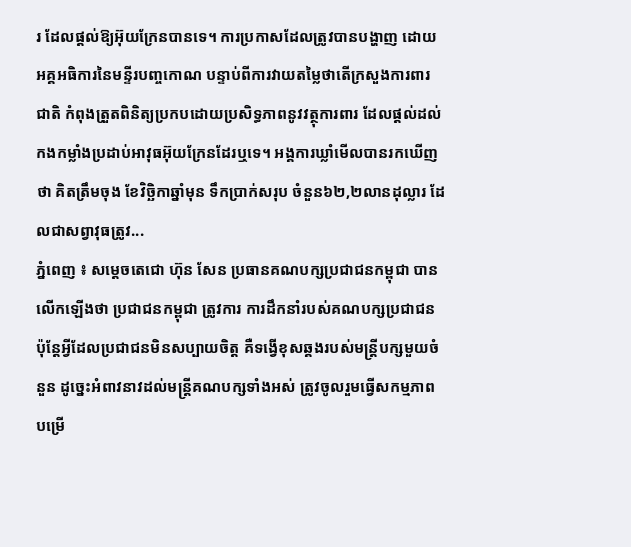រ ដែលផ្តល់ឱ្យអ៊ុយក្រែនបានទេ។ ការប្រកាសដែលត្រូវបានបង្ហាញ ដោយអគ្គអធិការនៃមន្ទីរបញ្ចកោណ បន្ទាប់ពីការវាយតម្លៃថាតើក្រសួងការពារជាតិ កំពុងត្រួតពិនិត្យប្រកបដោយប្រសិទ្ធភាពនូវវត្ថុការពារ ដែលផ្តល់ដល់កងកម្លាំងប្រដាប់អាវុធអ៊ុយក្រែនដែរឬទេ។ អង្គការឃ្លាំមើលបានរកឃើញថា គិតត្រឹមចុង ខែវិច្ឆិកាឆ្នាំមុន ទឹកប្រាក់សរុប ចំនួន៦២,២លានដុល្លារ ដែលជាសព្វាវុធត្រូវ...
ភ្នំពេញ ៖ សម្តេចតេជោ ហ៊ុន សែន ប្រធានគណបក្សប្រជាជនកម្ពុជា បានលើកឡើងថា ប្រជាជនកម្ពុជា ត្រូវការ ការដឹកនាំរបស់គណបក្សប្រជាជន ប៉ុន្តែអ្វីដែលប្រជាជនមិនសប្បាយចិត្ត គឺទង្វើខុសឆ្គងរបស់មន្រ្តីបក្សមួយចំនួន ដូច្នេះអំពាវនាវដល់មន្ដ្រីគណបក្សទាំងអស់ ត្រូវចូលរួមធ្វើសកម្មភាពបម្រើ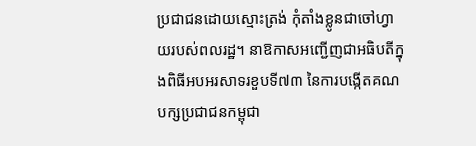ប្រជាជនដោយស្មោះត្រង់ កុំតាំងខ្លូនជាចៅហ្វាយរបស់ពលរដ្ឋ។ នាឱកាសអញ្ជើញជាអធិបតីក្នុងពិធីអបអរសាទរខួបទី៧៣ នៃការបង្កើតគណបក្សប្រជាជនកម្ពុជា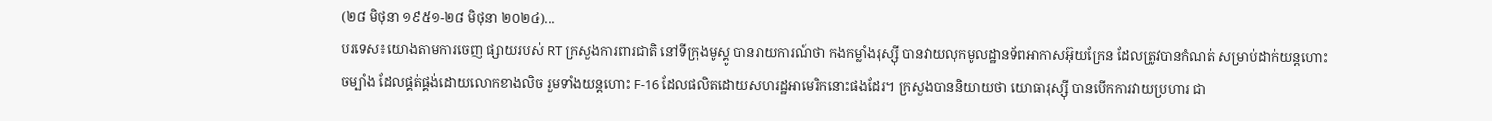(២៨ មិថុនា ១៩៥១-២៨ មិថុនា ២០២៤)...
បរទេស៖យោងតាមការចេញ ផ្សាយរបស់ RT ក្រសួងការពារជាតិ នៅទីក្រុងមូស្គូ បានរាយការណ៍ថា កងកម្លាំងរុស្ស៊ី បានវាយលុកមូលដ្ឋានទ័ពអាកាសអ៊ុយក្រែន ដែលត្រូវបានកំណត់ សម្រាប់ដាក់យន្តហោះចម្បាំង ដែលផ្គត់ផ្គង់ដោយលោកខាងលិច រួមទាំងយន្តហោះ F-16 ដែលផលិតដោយសហរដ្ឋអាមេរិកនោះផងដែរ។ ក្រសួងបាននិយាយថា យោធារុស្ស៊ី បានបើកការវាយប្រហារ ជា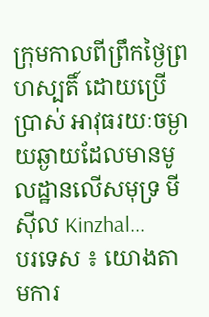ក្រុមកាលពីព្រឹកថ្ងៃព្រហស្បតិ៍ ដោយប្រើប្រាស់ អាវុធរយៈចម្ងាយឆ្ងាយដែលមានមូលដ្ឋានលើសមុទ្រ មីស៊ីល Kinzhal...
បរទេស ៖ យោងតាមការ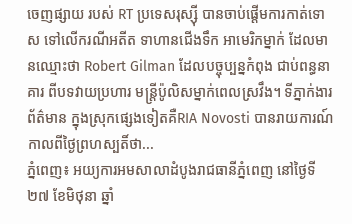ចេញផ្សាយ របស់ RT ប្រទេសរុស្ស៊ី បានចាប់ផ្តើមការកាត់ទោស ទៅលើករណីអតីត ទាហានជើងទឹក អាមេរិកម្នាក់ ដែលមានឈ្មោះថា Robert Gilman ដែលបច្ចុប្បន្នកំពុង ជាប់ពន្ធនាគារ ពីបទវាយប្រហារ មន្ត្រីប៉ូលិសម្នាក់ពេលស្រវឹង។ ទីភ្នាក់ងារព័ត៌មាន ក្នុងស្រុកផ្សេងទៀតគឺRIA Novosti បានរាយការណ៍ កាលពីថ្ងៃព្រហស្បតិ៍ថា...
ភ្នំពេញ៖ អយ្យការអមសាលាដំបូងរាជធានីភ្នំពេញ នៅថ្ងៃទី២៧ ខែមិថុនា ឆ្នាំ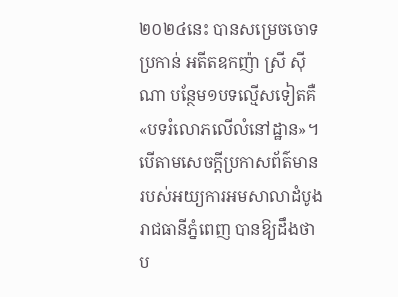២០២៤នេះ បានសម្រេចចោទប្រកាន់ អតីតឧកញ៉ា ស្រី ស៊ីណា បន្ថែម១បទល្មើសទៀតគឺ «បទរំលោភលើលំនៅដ្ឋាន»។ បើតាមសេចក្តីប្រកាសព័ត៌មាន របស់អយ្យការអមសាលាដំបូងរាជធានីភ្នំពេញ បានឱ្យដឹងថា ប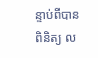ន្ទាប់ពីបានពិនិត្យ ល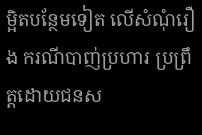ម្អិតបន្ថែមទៀត លើសំណុំរឿង ករណីបាញ់ប្រហារ ប្រព្រឹត្តដោយជនស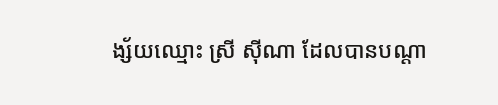ង្ស័យឈ្មោះ ស្រី ស៊ីណា ដែលបានបណ្តា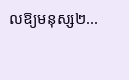លឱ្យមនុស្ស២...